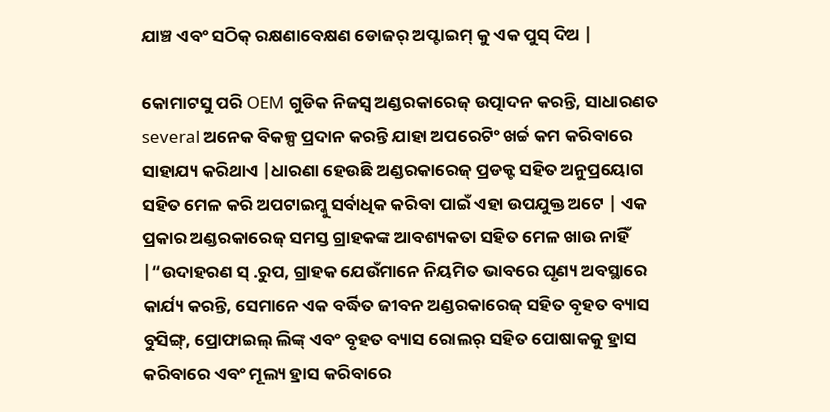ଯାଞ୍ଚ ଏବଂ ସଠିକ୍ ରକ୍ଷଣାବେକ୍ଷଣ ଡୋଜର୍ ଅପ୍ଟାଇମ୍ କୁ ଏକ ପୁସ୍ ଦିଅ |

କୋମାଟସୁ ପରି OEM ଗୁଡିକ ନିଜସ୍ୱ ଅଣ୍ଡରକାରେଜ୍ ଉତ୍ପାଦନ କରନ୍ତି, ସାଧାରଣତ several ଅନେକ ବିକଳ୍ପ ପ୍ରଦାନ କରନ୍ତି ଯାହା ଅପରେଟିଂ ଖର୍ଚ୍ଚ କମ କରିବାରେ ସାହାଯ୍ୟ କରିଥାଏ |ଧାରଣା ହେଉଛି ଅଣ୍ଡରକାରେଜ୍ ପ୍ରଡକ୍ଟ ସହିତ ଅନୁପ୍ରୟୋଗ ସହିତ ମେଳ କରି ଅପଟାଇମ୍କୁ ସର୍ବାଧିକ କରିବା ପାଇଁ ଏହା ଉପଯୁକ୍ତ ଅଟେ | ଏକ ପ୍ରକାର ଅଣ୍ଡରକାରେଜ୍ ସମସ୍ତ ଗ୍ରାହକଙ୍କ ଆବଶ୍ୟକତା ସହିତ ମେଳ ଖାଉ ନାହିଁ |“ଉଦାହରଣ ସ୍ .ରୁପ, ଗ୍ରାହକ ଯେଉଁମାନେ ନିୟମିତ ଭାବରେ ଘୃଣ୍ୟ ଅବସ୍ଥାରେ କାର୍ଯ୍ୟ କରନ୍ତି, ସେମାନେ ଏକ ବର୍ଦ୍ଧିତ ଜୀବନ ଅଣ୍ଡରକାରେଜ୍ ସହିତ ବୃହତ ବ୍ୟାସ ବୁସିଙ୍ଗ୍, ପ୍ରୋଫାଇଲ୍ ଲିଙ୍କ୍ ଏବଂ ବୃହତ ବ୍ୟାସ ରୋଲର୍ ସହିତ ପୋଷାକକୁ ହ୍ରାସ କରିବାରେ ଏବଂ ମୂଲ୍ୟ ହ୍ରାସ କରିବାରେ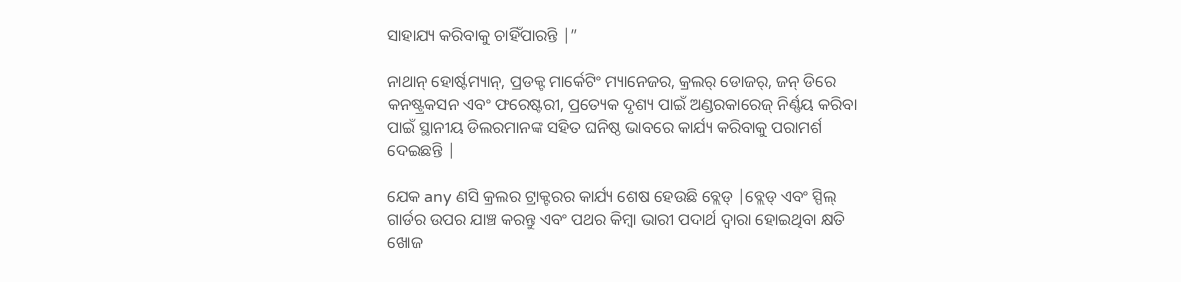ସାହାଯ୍ୟ କରିବାକୁ ଚାହିଁପାରନ୍ତି |”

ନାଥାନ୍ ହୋର୍ଷ୍ଟମ୍ୟାନ୍, ପ୍ରଡକ୍ଟ ମାର୍କେଟିଂ ମ୍ୟାନେଜର, କ୍ରଲର୍ ଡୋଜର୍, ଜନ୍ ଡିରେ କନଷ୍ଟ୍ରକସନ ଏବଂ ଫରେଷ୍ଟରୀ, ପ୍ରତ୍ୟେକ ଦୃଶ୍ୟ ପାଇଁ ଅଣ୍ଡରକାରେଜ୍ ନିର୍ଣ୍ଣୟ କରିବା ପାଇଁ ସ୍ଥାନୀୟ ଡିଲରମାନଙ୍କ ସହିତ ଘନିଷ୍ଠ ଭାବରେ କାର୍ଯ୍ୟ କରିବାକୁ ପରାମର୍ଶ ଦେଇଛନ୍ତି |

ଯେକ any ଣସି କ୍ରଲର ଟ୍ରାକ୍ଟରର କାର୍ଯ୍ୟ ଶେଷ ହେଉଛି ବ୍ଲେଡ୍ |ବ୍ଲେଡ୍ ଏବଂ ସ୍ପିଲ୍ ଗାର୍ଡର ଉପର ଯାଞ୍ଚ କରନ୍ତୁ ଏବଂ ପଥର କିମ୍ବା ଭାରୀ ପଦାର୍ଥ ଦ୍ୱାରା ହୋଇଥିବା କ୍ଷତି ଖୋଜ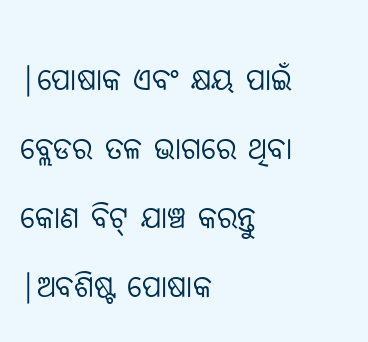|ପୋଷାକ ଏବଂ କ୍ଷୟ ପାଇଁ ବ୍ଲେଡର ତଳ ଭାଗରେ ଥିବା କୋଣ ବିଟ୍ ଯାଞ୍ଚ କରନ୍ତୁ |ଅବଶିଷ୍ଟ ପୋଷାକ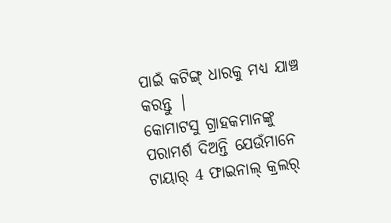ପାଇଁ କଟିଙ୍ଗ୍ ଧାରକୁ ମଧ୍ୟ ଯାଞ୍ଚ କରନ୍ତୁ |
କୋମାଟସୁ ଗ୍ରାହକମାନଙ୍କୁ ପରାମର୍ଶ ଦିଅନ୍ତି ଯେଉଁମାନେ ଟାୟାର୍ 4 ଫାଇନାଲ୍ କ୍ରଲର୍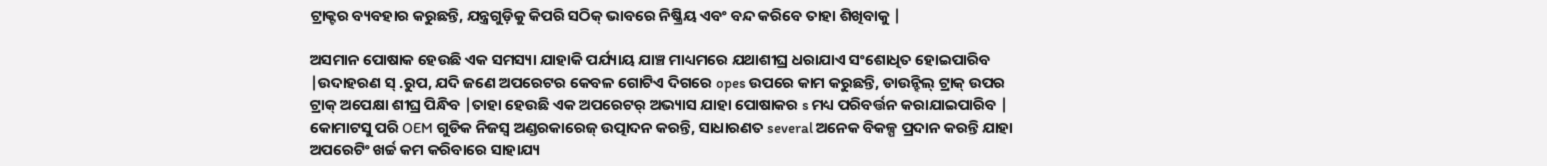ଟ୍ରାକ୍ଟର ବ୍ୟବହାର କରୁଛନ୍ତି, ଯନ୍ତ୍ରଗୁଡ଼ିକୁ କିପରି ସଠିକ୍ ଭାବରେ ନିଷ୍କ୍ରିୟ ଏବଂ ବନ୍ଦ କରିବେ ତାହା ଶିଖିବାକୁ |

ଅସମାନ ପୋଷାକ ହେଉଛି ଏକ ସମସ୍ୟା ଯାହାକି ପର୍ଯ୍ୟାୟ ଯାଞ୍ଚ ମାଧ୍ୟମରେ ଯଥାଶୀଘ୍ର ଧରାଯାଏ ସଂଶୋଧିତ ହୋଇପାରିବ |ଉଦାହରଣ ସ୍ .ରୁପ, ଯଦି ଜଣେ ଅପରେଟର କେବଳ ଗୋଟିଏ ଦିଗରେ opes ଉପରେ କାମ କରୁଛନ୍ତି, ଡାଉନ୍ହିଲ୍ ଟ୍ରାକ୍ ଉପର ଟ୍ରାକ୍ ଅପେକ୍ଷା ଶୀଘ୍ର ପିନ୍ଧିବ |ତାହା ହେଉଛି ଏକ ଅପରେଟର୍ ଅଭ୍ୟାସ ଯାହା ପୋଷାକର s ମଧ୍ୟ ପରିବର୍ତ୍ତନ କରାଯାଇପାରିବ |
କୋମାଟସୁ ପରି OEM ଗୁଡିକ ନିଜସ୍ୱ ଅଣ୍ଡରକାରେଜ୍ ଉତ୍ପାଦନ କରନ୍ତି, ସାଧାରଣତ several ଅନେକ ବିକଳ୍ପ ପ୍ରଦାନ କରନ୍ତି ଯାହା ଅପରେଟିଂ ଖର୍ଚ୍ଚ କମ କରିବାରେ ସାହାଯ୍ୟ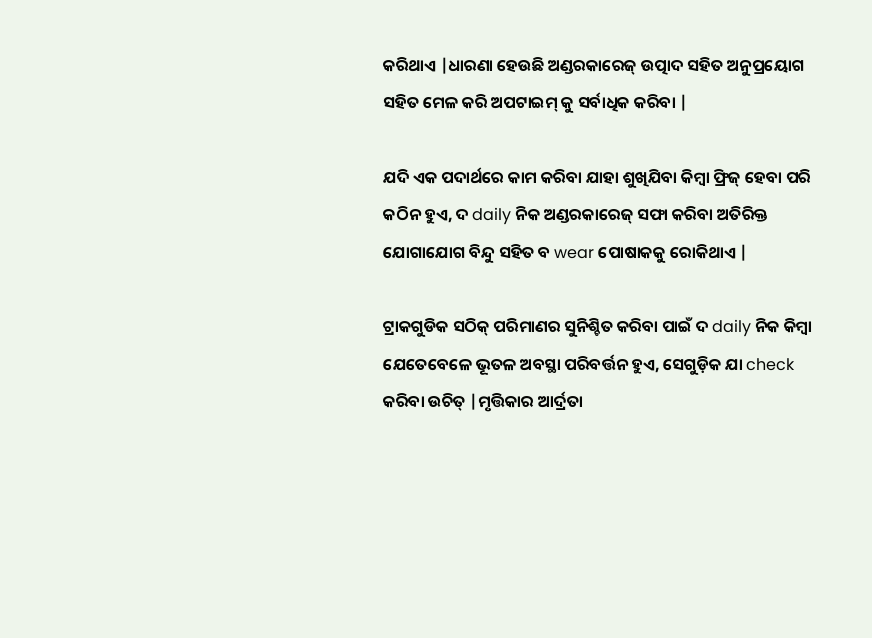କରିଥାଏ |ଧାରଣା ହେଉଛି ଅଣ୍ଡରକାରେଜ୍ ଉତ୍ପାଦ ସହିତ ଅନୁପ୍ରୟୋଗ ସହିତ ମେଳ କରି ଅପଟାଇମ୍ କୁ ସର୍ବାଧିକ କରିବା |

ଯଦି ଏକ ପଦାର୍ଥରେ କାମ କରିବା ଯାହା ଶୁଖିଯିବା କିମ୍ବା ଫ୍ରିଜ୍ ହେବା ପରି କଠିନ ହୁଏ, ଦ daily ନିକ ଅଣ୍ଡରକାରେଜ୍ ସଫା କରିବା ଅତିରିକ୍ତ ଯୋଗାଯୋଗ ବିନ୍ଦୁ ସହିତ ବ wear ପୋଷାକକୁ ରୋକିଥାଏ |

ଟ୍ରାକଗୁଡିକ ସଠିକ୍ ପରିମାଣର ସୁନିଶ୍ଚିତ କରିବା ପାଇଁ ଦ daily ନିକ କିମ୍ବା ଯେତେବେଳେ ଭୂତଳ ଅବସ୍ଥା ପରିବର୍ତ୍ତନ ହୁଏ, ସେଗୁଡ଼ିକ ଯା check କରିବା ଉଚିତ୍ |ମୃତ୍ତିକାର ଆର୍ଦ୍ରତା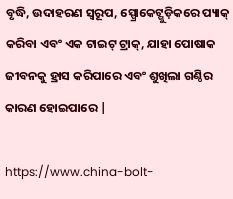ବୃଦ୍ଧି, ଉଦାହରଣ ସ୍ୱରୂପ, ସ୍ପ୍ରୋକେଟ୍ଗୁଡ଼ିକରେ ପ୍ୟାକ୍ କରିବା ଏବଂ ଏକ ଟାଇଟ୍ ଟ୍ରାକ୍, ଯାହା ପୋଷାକ ଜୀବନକୁ ହ୍ରାସ କରିପାରେ ଏବଂ ଶୁଖିଲା ଗଣ୍ଠିର କାରଣ ହୋଇପାରେ |

https://www.china-bolt-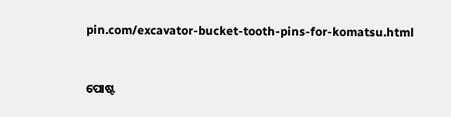pin.com/excavator-bucket-tooth-pins-for-komatsu.html


ପୋଷ୍ଟ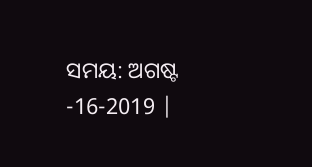ସମୟ: ଅଗଷ୍ଟ -16-2019 |